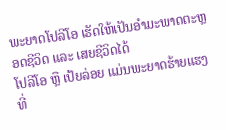ພະຍາດໂປລີໂອ ເຮັດໃຫ້ເປັນອຳມະພາດຕະຫຼອດຊີວິດ ແລະ ເສຍຊີວິດໄດ້
ໂປລີໂອ ຫຼື ເປ້ຍລ່ອຍ ແມ່ນພະຍາດຮ້າຍແຮງ ທີ່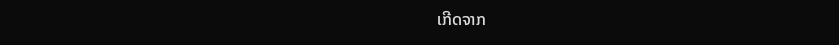ເກີດຈາກ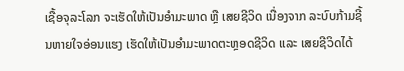ເຊື້ອຈຸລະໂລກ ຈະເຮັດໃຫ້ເປັນອຳມະພາດ ຫຼື ເສຍຊີວິດ ເນື່ອງຈາກ ລະບົບກ້າມຊີ້ນຫາຍໃຈອ່ອນແຮງ ເຮັດໃຫ້ເປັນອຳມະພາດຕະຫຼອດຊີວິດ ແລະ ເສຍຊີວິດໄດ້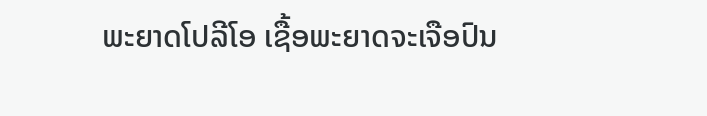ພະຍາດໂປລີໂອ ເຊື້ອພະຍາດຈະເຈືອປົນ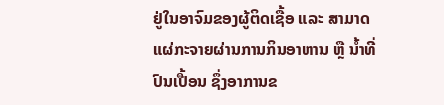ຢູ່ໃນອາຈົມຂອງຜູ້ຕິດເຊື້ອ ແລະ ສາມາດແຜ່ກະຈາຍຜ່ານການກິນອາຫານ ຫຼື ນໍ້າທີ່ປົນເປື້ອນ ຊຶ່ງອາການຂ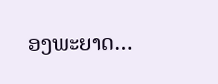ອງພະຍາດ…